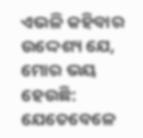ଏଭଳି କହିବାର ଉଦ୍ଦେଶ୍ୟ ଯେ, ମୋର ଭୟ ହେଉଛି: ଯେତେବେଳେ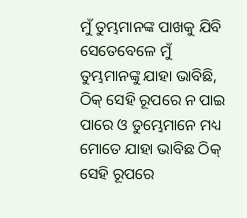ମୁଁ ତୁମ୍ଭମାନଙ୍କ ପାଖକୁ ଯିବି ସେତେବେଳେ ମୁଁ ତୁମ୍ଭମାନଙ୍କୁ ଯାହା ଭାବିଛି, ଠିକ୍ ସେହି ରୂପରେ ନ ପାଇ ପାରେ ଓ ତୁମ୍ଭେମାନେ ମଧ୍ୟ ମୋତେ ଯାହା ଭାବିଛ ଠିକ୍ ସେହି ରୂପରେ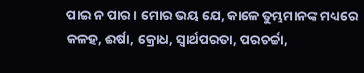ପାଇ ନ ପାର। ମୋର ଭୟ ଯେ, କାଳେ ତୁମ୍ଭମାନଙ୍କ ମଧ୍ୟରେ କଳହ, ଈର୍ଷା, କ୍ରୋଧ, ସ୍ୱାର୍ଥପରତା, ପରଚର୍ଚ୍ଚା,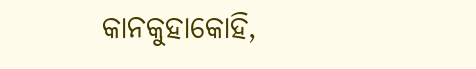କାନକୁହାକୋହି,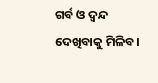ଗର୍ବ ଓ ଦ୍ୱନ୍ଦ ଦେଖିବାକୁ ମିଳିବ।